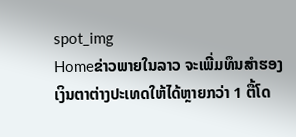spot_img
Homeຂ່າວພາຍໃນລາວ ຈະເພີ່ມທຶນສຳຮອງເງິນຕາຕ່າງປະເທດໃຫ້ໄດ້ຫຼາຍກວ່າ 1 ຕື້ໂດ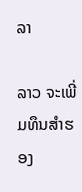ລາ

ລາວ ຈະເພີ່ມທຶນສຳຮອງ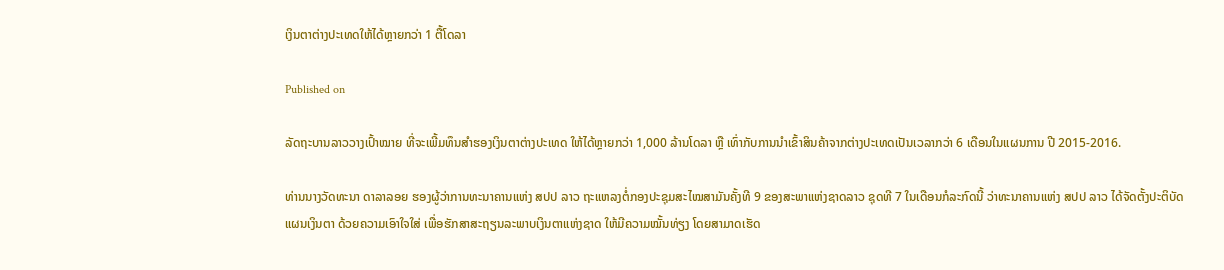ເງິນຕາຕ່າງປະເທດໃຫ້ໄດ້ຫຼາຍກວ່າ 1 ຕື້ໂດລາ

Published on

ລັດຖະບານລາວວາງເປົ້າໝາຍ ທີ່ຈະເພີ້ມທຶນສຳຮອງເງິນຕາຕ່າງປະເທດ ໃຫ້ໄດ້ຫຼາຍກວ່າ 1,000 ລ້ານໂດລາ ຫຼື ເທົ່າກັບການນຳເຂົ້າສິນຄ້າຈາກຕ່າງປະເທດເປັນເວລາກວ່າ 6 ເດືອນໃນແຜນການ ປີ 2015-2016.

ທ່ານນາງວັດທະນາ ດາລາລອຍ ຮອງຜູ້ວ່າການທະນາຄານແຫ່ງ ສປປ ລາວ ຖະແຫລງຕໍ່ກອງປະຊຸມສະໄໝສາມັນຄັ້ງທີ 9 ຂອງສະພາແຫ່ງຊາດລາວ ຊຸດທີ 7 ໃນເດືອນກໍລະກົດນີ້ ວ່າທະນາຄານແຫ່ງ ສປປ ລາວ ໄດ້ຈັດຕັ້ງປະຕິບັດແຜນເງິນຕາ ດ້ວຍຄວາມເອົາໃຈໃສ່ ເພື່ອຮັກສາສະຖຽນລະພາບເງິນຕາແຫ່ງຊາດ ໃຫ້ມີຄວາມໝັ້ນທ່ຽງ ໂດຍສາມາດເຮັດ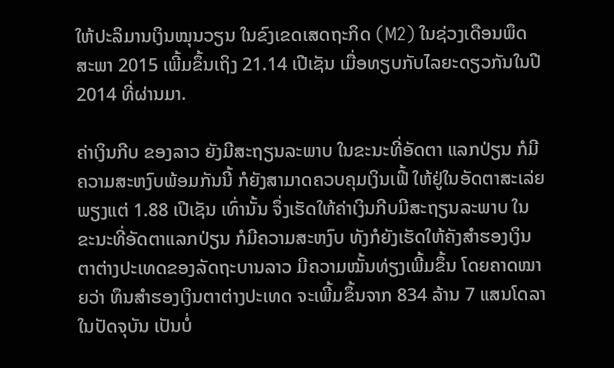ໃຫ້ປະລິມານເງິນໝຸນວຽນ ໃນຂົງເຂດເສດຖະກິດ (M2) ໃນຊ່ວງເດືອນພຶດສະພາ 2015 ເພີ້ມຂຶ້ນເຖິງ 21.14 ເປີເຊັນ ເມື່ອທຽບກັບໄລຍະດຽວກັນໃນປີ 2014 ທີ່ຜ່ານມາ.

ຄ່າເງິນກີບ ຂອງລາວ ຍັງມີສະຖຽນລະພາບ ໃນຂະນະທີ່ອັດຕາ ແລກປ່ຽນ ກໍມີຄວາມສະຫງົບພ້ອມກັນນີ້ ກໍຍັງສາມາດຄວບຄຸມເງິນເຟີ້ ໃຫ້ຢູ່ໃນອັດຕາສະເລ່ຍພຽງແຕ່ 1.88 ເປີເຊັນ ເທົ່ານັ້ນ ຈຶ່ງເຮັດໃຫ້ຄ່າເງິນກີບມີສະຖຽນລະພາບ ໃນຂະນະທີ່ອັດຕາແລກປ່ຽນ ກໍມີຄວາມສະຫງົບ ທັງກໍຍັງເຮັດໃຫ້ຄັງສຳຮອງເງິນຕາຕ່າງປະເທດຂອງລັດຖະບານລາວ ມີຄວາມໝັ້ນທ່ຽງເພີ້ມຂຶ້ນ ໂດຍຄາດໝາຍວ່າ ທຶນສຳຮອງເງິນຕາຕ່າງປະເທດ ຈະເພີ້ມຂຶ້ນຈາກ 834 ລ້ານ 7 ແສນໂດລາ ໃນປັດຈຸບັນ ເປັນບໍ່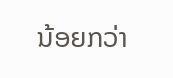ນ້ອຍກວ່າ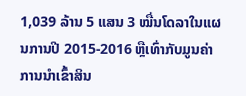1,039 ລ້ານ 5 ແສນ 3 ໝື່ນໂດລາໃນແຜນການປີ 2015-2016 ຫຼືເທົ່າກັບມູນຄ່າການນຳເຂົ້າສິນ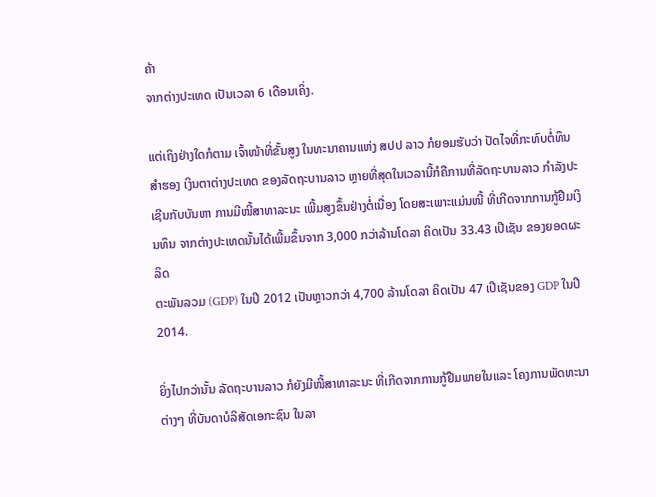ຄ້າ
ຈາກຕ່າງປະເທດ ເປັນເວລາ 6 ເດືອນເຄິ່ງ.

ແຕ່ເຖິງຢ່າງໃດກໍຕາມ ເຈົ້າໜ້າທີ່ຂັ້ນສູງ ໃນທະນາຄານແຫ່ງ ສປປ ລາວ ກໍຍອມຮັບວ່າ ປັດໄຈທີ່ກະທົບຕໍ່ທຶນສຳຮອງ ເງິນຕາຕ່າງປະເທດ ຂອງລັດຖະບານລາວ ຫຼາຍທີ່ສຸດໃນເວລານີ້ກໍຄືການທີ່ລັດຖະບານລາວ ກຳລັງປະເຊີນກັບບັນຫາ ການມີໜີ້ສາທາລະນະ ເພີ້ມສູງຂຶ້ນຢ່າງຕໍ່ເນື່ອງ ໂດຍສະເພາະແມ່ນໜີ້ ທີ່ເກີດຈາກການກູ້ຢືມເງິນທຶນ ຈາກຕ່າງປະເທດນັ້ນໄດ້ເພີ້ມຂຶ້ນຈາກ 3,000 ກວ່າລ້ານໂດລາ ຄິດເປັນ 33.43 ເປີເຊັນ ຂອງຍອດຜະລິດ
ຕະພັນລວມ (GDP) ໃນປີ 2012 ເປັນຫຼາວກວ່າ 4,700 ລ້ານໂດລາ ຄິດເປັນ 47 ເປີເຊັນຂອງ GDP ໃນປີ 2014.

ຍິ່ງໄປກວ່ານັ້ນ ລັດຖະບານລາວ ກໍຍັງມີໜີ້ສາທາລະນະ ທີ່ເກີດຈາກການກູ້ຢືມພາຍໃນແລະ ໂຄງການພັດທະນາຕ່າງໆ ທີ່ບັນດາບໍລິສັດເອກະຊົນ ໃນລາ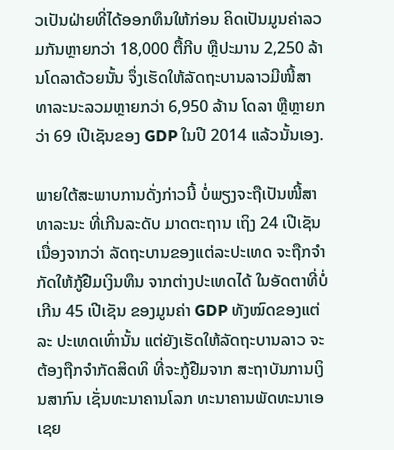ວເປັນຝ່າຍທີ່ໄດ້ອອກທຶນໃຫ້ກ່ອນ ຄິດເປັນມູນຄ່າລວມກັນຫຼາຍກວ່າ 18,000 ຕື້ກີບ ຫຼືປະມານ 2,250 ລ້ານໂດລາດ້ວຍນັ້ນ ຈຶ່ງເຮັດໃຫ້ລັດຖະບານລາວມີໜີ້ສາທາລະນະລວມຫຼາຍກວ່າ 6,950 ລ້ານ ໂດລາ ຫຼືຫຼາຍກວ່າ 69 ເປີເຊັນຂອງ GDP ໃນປີ 2014 ແລ້ວນັ້ນເອງ.

ພາຍໃຕ້ສະພາບການດັ່ງກ່າວນີ້ ບໍ່ພຽງຈະຖືເປັນໜີ້ສາທາລະນະ ທີ່ເກີນລະດັບ ມາດຕະຖານ ເຖິງ 24 ເປີເຊັນ ເນື່ອງຈາກວ່າ ລັດຖະບານຂອງແຕ່ລະປະເທດ ຈະຖືກຈຳກັດໃຫ້ກູ້ຢືມເງິນທຶນ ຈາກຕ່າງປະເທດໄດ້ ໃນອັດຕາທີ່ບໍ່ເກີນ 45 ເປີເຊັນ ຂອງມູນຄ່າ GDP ທັງໝົດຂອງແຕ່ລະ ປະເທດເທົ່ານັ້ນ ແຕ່ຍັງເຮັດໃຫ້ລັດຖະບານລາວ ຈະຕ້ອງຖືກຈຳກັດສິດທິ ທີ່ຈະກູ້ຢືມຈາກ ສະຖາບັນການເງິນສາກົນ ເຊັ່ນທະນາຄານໂລກ ທະນາຄານພັດທະນາເອເຊຍ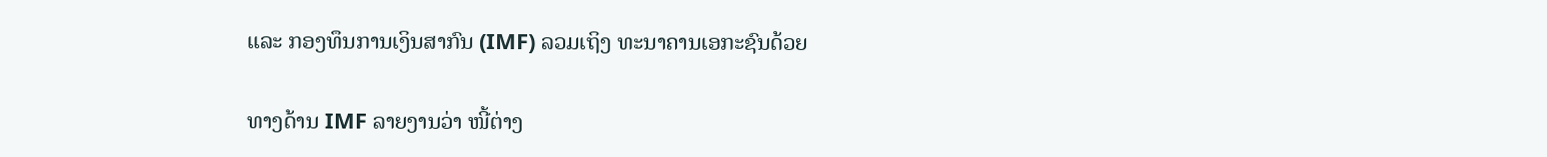ແລະ ກອງທຶນການເງິນສາກົນ (IMF) ລວມເຖິງ ທະນາຄານເອກະຊົນດ້ວຍ

ທາງດ້ານ IMF ລາຍງານວ່າ ໜີ້ຕ່າງ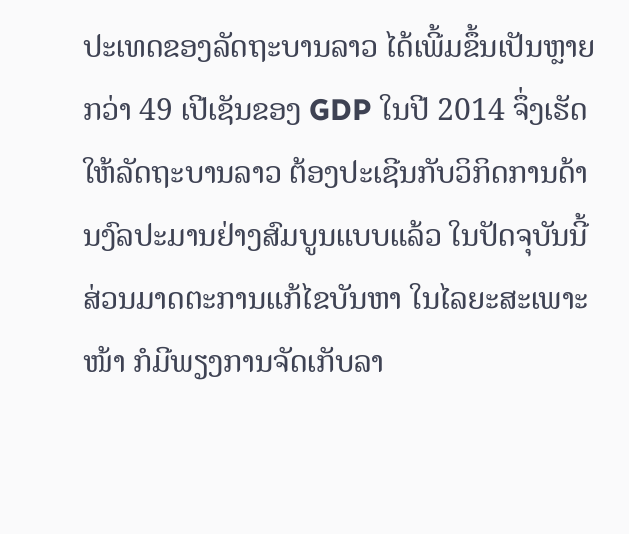ປະເທດຂອງລັດຖະບານລາວ ໄດ້ເພີ້ມຂຶ້ນເປັນຫຼາຍກວ່າ 49 ເປີເຊັນຂອງ GDP ໃນປີ 2014 ຈຶ່ງເຮັດໃຫ້ລັດຖະບານລາວ ຕ້ອງປະເຊີນກັບວິກິດການດ້ານງົລປະມານຢ່າງສົມບູນແບບແລ້ວ ໃນປັດຈຸບັນນີ້ ສ່ວນມາດຕະການແກ້ໄຂບັນຫາ ໃນໄລຍະສະເພາະໜ້າ ກໍມີພຽງການຈັດເກັບລາ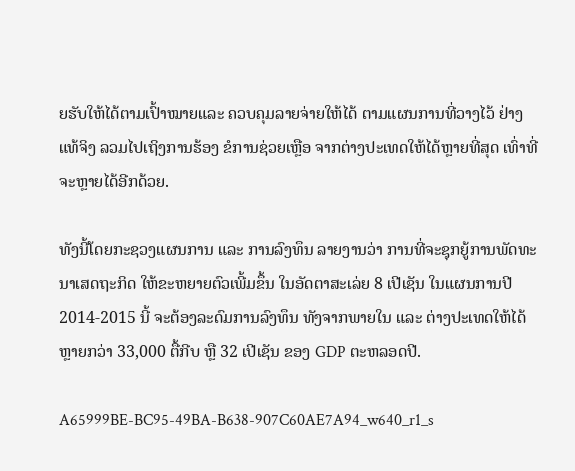ຍຮັບໃຫ້ໄດ້ຕາມເປົ້າໝາຍແລະ ຄວບຄຸມລາຍຈ່າຍໃຫ້ໄດ້ ຕາມແຜນການທີ່ວາງໄວ້ ຢ່າງແທ້ຈິງ ລວມໄປເຖິງການຮ້ອງ ຂໍການຊ່ວຍເຫຼືອ ຈາກຕ່າງປະເທດໃຫ້ໄດ້ຫຼາຍທີ່ສຸດ ເທົ່າທີ່ຈະຫຼາຍໄດ້ອີກດ້ວຍ.

ທັງນີ້ໂດຍກະຊວງແຜນການ ແລະ ການລົງທຶນ ລາຍງານວ່າ ການທີ່ຈະຊຸກຍູ້ການພັດທະ ນາເສດຖະກິດ ໃຫ້ຂະຫຍາຍຕົວເພີ້ມຂຶ້ນ ໃນອັດຕາສະເລ່ຍ 8 ເປີເຊັນ ໃນແຜນການປີ2014-2015 ນີ້ ຈະຕ້ອງລະດົມການລົງທຶນ ທັງຈາກພາຍໃນ ແລະ ຕ່າງປະເທດໃຫ້ໄດ້ຫຼາຍກວ່າ 33,000 ຕື້ກີບ ຫຼື 32 ເປີເຊັນ ຂອງ GDP ຕະຫລອດປີ.

A65999BE-BC95-49BA-B638-907C60AE7A94_w640_r1_s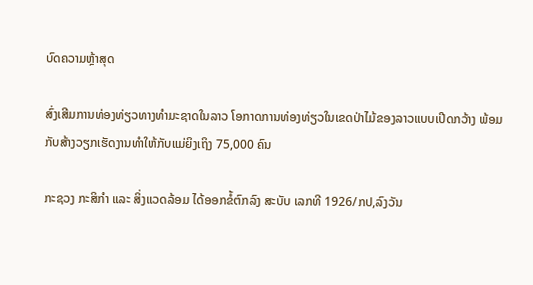ບົດຄວາມຫຼ້າສຸດ

ສົ່ງເສີມການທ່ອງທ່ຽວທາງທຳມະຊາດໃນລາວ ໂອກາດການທ່ອງທ່ຽວໃນເຂດປ່າໄມ້ຂອງລາວແບບເປີດກວ້າງ ພ້ອມກັບສ້າງວຽກເຮັດງານທຳໃຫ້ກັບແມ່ຍິງເຖິງ 75,000 ຄົນ

ກະຊວງ ກະສິກໍາ ແລະ ສິ່ງແວດລ້ອມ ໄດ້ອອກຂໍ້ຕົກລົງ ສະບັບ ເລກທີ 1926/ກປ,ລົງວັນ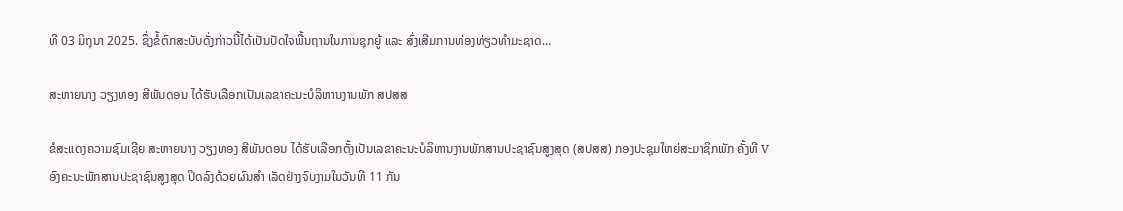ທີ 03 ມິຖຸນາ 2025. ຊຶ່ງຂໍ້ຕົກສະບັບດັ່ງກ່າວນີ້ໄດ້ເປັນປັດໃຈພື້ນຖານໃນການຊຸກຍູ້ ແລະ ສົ່ງເສີມການທ່ອງທ່ຽວທຳມະຊາດ...

ສະຫາຍນາງ ວຽງທອງ ສີພັນດອນ ໄດ້ຮັບເລືອກເປັນເລຂາຄະນະບໍລິຫານງານພັກ ສປສສ

ຂໍສະແດງຄວາມຊົມເຊີຍ ສະຫາຍນາງ ວຽງທອງ ສີພັນດອນ ໄດ້ຮັບເລືອກຕັ້ງເປັນເລຂາຄະນະບໍລິຫານງານພັກສານປະຊາຊົນສູງສຸດ (ສປສສ) ກອງປະຊຸມໃຫຍ່ສະມາຊິກພັກ ຄັ້ງທີ V ອົງຄະນະພັກສານປະຊາຊົນສູງສຸດ ປິດລົງດ້ວຍຜົນສຳ ເລັດຢ່າງຈົບງາມໃນວັນທີ 11 ກັນ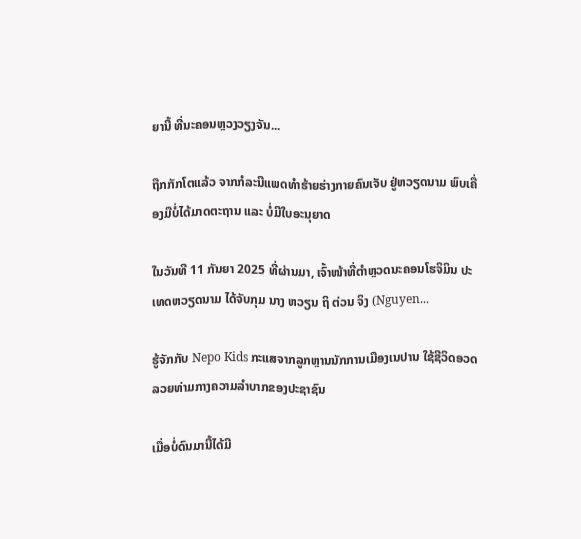ຍານີ້ ທີ່ນະຄອນຫຼວງວຽງຈັນ...

ຖືກກັກໂຕແລ້ວ ຈາກກໍລະນີແພດທຳຮ້າຍຮ່າງກາຍຄົນເຈັບ ຢູ່ຫວຽດນາມ ພົບເຄື່ອງມືບໍ່ໄດ້ມາດຕະຖານ ແລະ ບໍ່ມີໃບອະນຸຍາດ

ໃນວັນທີ 11 ກັນຍາ 2025 ທີ່ຜ່ານມາ, ເຈົ້າໜ້າທີ່ຕຳຫຼວດນະຄອນໂຮຈິມິນ ປະເທດຫວຽດນາມ ໄດ້ຈັບກຸມ ນາງ ຫວຽນ ຖິ ຕ່ວນ ຈິງ (Nguyen...

ຮູ້ຈັກກັບ Nepo Kids ກະແສຈາກລູກຫຼານນັກການເມືອງເນປານ ໃຊ້ຊີວິດອວດລວຍທ່າມກາງຄວາມລຳບາກຂອງປະຊາຊົນ

ເມື່ອບໍ່ດົນມານີ້ໄດ້ມີ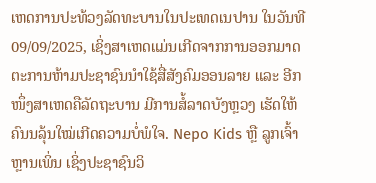ເຫດການປະທ້ວງລັດທະບານໃນປະເທດເນປານ ໃນວັນທີ 09/09/2025, ເຊິ່ງສາເຫດແມ່ນເກີດຈາກການອອກມາດຕະການຫ້າມປະຊາຊົນນໍາໃຊ້ສື່ສັງຄົມອອນລາຍ ແລະ ອີກໜຶ່ງສາເຫດຄືລັດຖະບານ ມີການສໍ້ລາດບັງຫຼວງ ເຮັດໃຫ້ຄົນນລຸ້ນໃໝ່ເກີດຄວາມບໍ່ພໍໃຈ. Nepo Kids ຫຼື ລູກເຈົ້າຫຼານເພິ່ນ ເຊິ່ງປະຊາຊົນວິ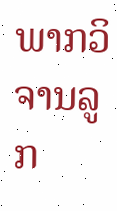ພາກວິຈານລູກ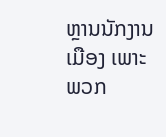ຫຼານນັກງານເມືອງ ເພາະພວກ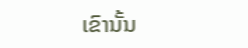ເຂົານັ້ນ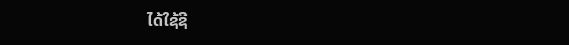ໄດ້ໃຊ້ຊີ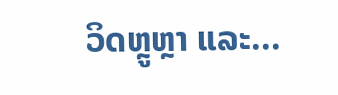ວິດຫຼູຫຼາ ແລະ...